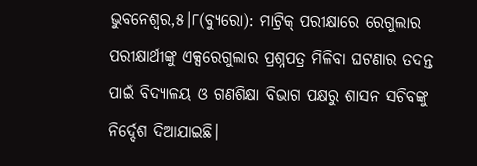ଭୁବନେଶ୍ୱର,୫।୮(ବ୍ୟୁରୋ): ମାଟ୍ରିକ୍ ପରୀକ୍ଷାରେ ରେଗୁଲାର ପରୀକ୍ଷାର୍ଥୀଙ୍କୁ ଏକ୍ସରେଗୁଲାର ପ୍ରଶ୍ନପତ୍ର ମିଳିବା ଘଟଣାର ତଦନ୍ତ ପାଇଁ ବିଦ୍ୟାଳୟ ଓ ଗଣଶିକ୍ଷା ବିଭାଗ ପକ୍ଷରୁ ଶାସନ ସଚିବଙ୍କୁ ନିର୍ଦ୍ଦେଶ ଦିଆଯାଇଛି।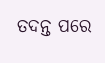ତଦନ୍ତ ପରେ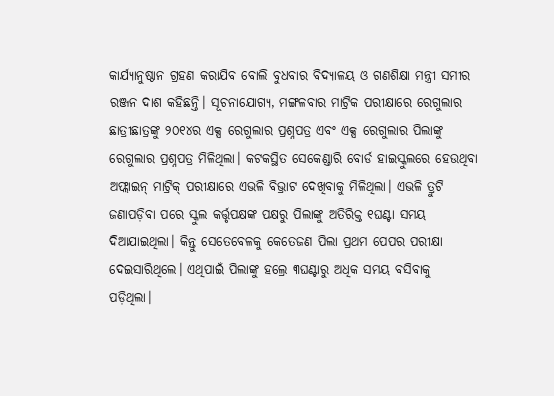କାର୍ଯ୍ୟାନୁଷ୍ଠାନ ଗ୍ରହଣ କରାଯିବ ବୋଲି ବୁଧବାର ବିଦ୍ୟାଳୟ ଓ ଗଣଶିକ୍ଷା ମନ୍ତ୍ରୀ ସମୀର ରଞ୍ଜନ ଦାଶ କହିଛନ୍ତି। ସୂଚନାଯୋଗ୍ୟ, ମଙ୍ଗଳବାର ମାଟ୍ରିକ ପରୀକ୍ଷାରେ ରେଗୁଲାର ଛାତ୍ରୀଛାତ୍ରଙ୍କୁ ୨୦୧୪ର ଏକ୍ସ ରେଗୁଲାର ପ୍ରଶ୍ନପତ୍ର ଏବଂ ଏକ୍ସ ରେଗୁଲାର ପିଲାଙ୍କୁ ରେଗୁଲାର ପ୍ରଶ୍ନପତ୍ର ମିଳିଥିଲା। କଟକସ୍ଥିତ ସେକେଣ୍ଡାରି ବୋର୍ଡ ହାଇସ୍କୁଲରେ ହେଉଥିବା ଅଫ୍ଲାଇନ୍ ମାଟ୍ରିକ୍ ପରୀକ୍ଷାରେ ଏଭଳି ବିଭ୍ରାଟ ଦେଖିବାକୁ ମିଳିଥିଲା। ଏଭଳି ତ୍ରୁଟି ଜଣାପଡ଼ିବା ପରେ ସ୍କୁଲ କର୍ତ୍ତୃପକ୍ଷଙ୍କ ପକ୍ଷରୁ ପିଲାଙ୍କୁ ଅତିରିକ୍ତ ୧ଘଣ୍ଟା ସମୟ ଦିଆଯାଇଥିଲା। କିନ୍ତୁ ସେତେବେଳକୁ କେତେଜଣ ପିଲା ପ୍ରଥମ ପେପର ପରୀକ୍ଷା ଦେଇସାରିଥିଲେ। ଏଥିପାଇଁ ପିଲାଙ୍କୁ ହଲ୍ରେ ୩ଘଣ୍ଟାରୁ ଅଧିକ ସମୟ ବସିବାକୁ ପଡ଼ିଥିଲା।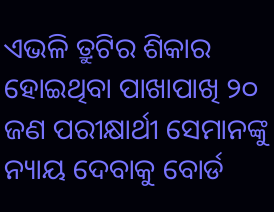ଏଭଳି ତ୍ରୁଟିର ଶିକାର ହୋଇଥିବା ପାଖାପାଖି ୨୦ ଜଣ ପରୀକ୍ଷାର୍ଥୀ ସେମାନଙ୍କୁ ନ୍ୟାୟ ଦେବାକୁ ବୋର୍ଡ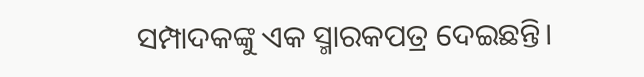ସମ୍ପାଦକଙ୍କୁ ଏକ ସ୍ମାରକପତ୍ର ଦେଇଛନ୍ତି।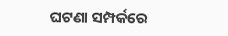ଘଟଣା ସମ୍ପର୍କରେ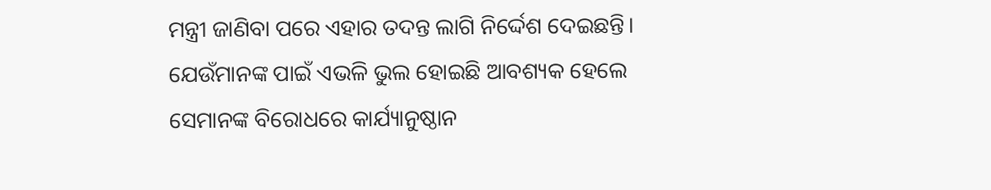ମନ୍ତ୍ରୀ ଜାଣିବା ପରେ ଏହାର ତଦନ୍ତ ଲାଗି ନିର୍ଦ୍ଦେଶ ଦେଇଛନ୍ତି। ଯେଉଁମାନଙ୍କ ପାଇଁ ଏଭଳି ଭୁଲ ହୋଇଛି ଆବଶ୍ୟକ ହେଲେ ସେମାନଙ୍କ ବିରୋଧରେ କାର୍ଯ୍ୟାନୁଷ୍ଠାନ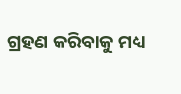ଗ୍ରହଣ କରିବାକୁ ମଧ୍ୟ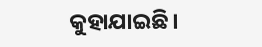କୁହାଯାଇଛି।